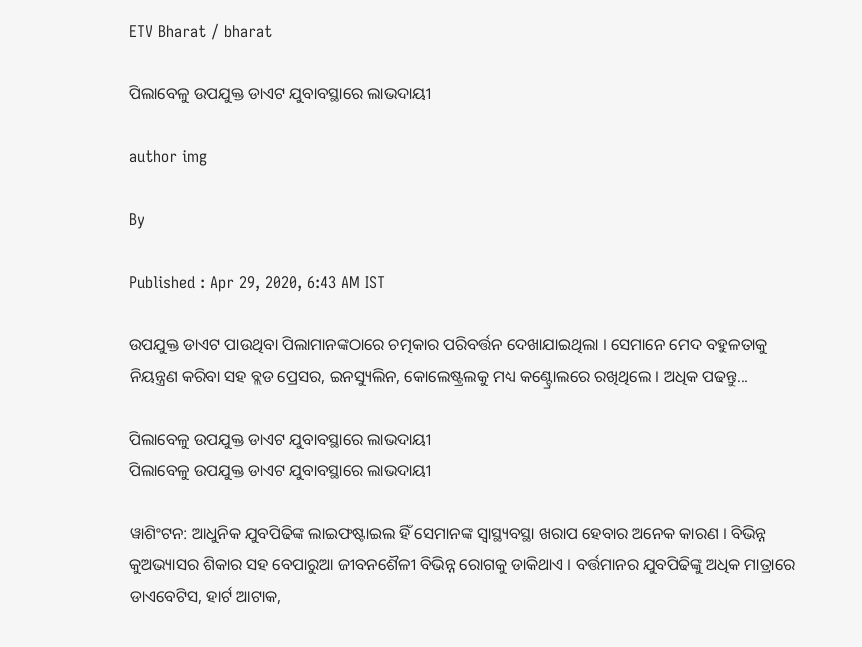ETV Bharat / bharat

ପିଲାବେଳୁ ଉପଯୁକ୍ତ ଡାଏଟ ଯୁବାବସ୍ଥାରେ ଲାଭଦାୟୀ

author img

By

Published : Apr 29, 2020, 6:43 AM IST

ଉପଯୁକ୍ତ ଡାଏଟ ପାଉଥିବା ପିଲାମାନଙ୍କଠାରେ ଚତ୍ମକାର ପରିବର୍ତ୍ତନ ଦେଖାଯାଇଥିଲା । ସେମାନେ ମେଦ ବହୁଳତାକୁ ନିୟନ୍ତ୍ରଣ କରିବା ସହ ବ୍ଲଡ ପ୍ରେସର, ଇନସ୍ୟୁଲିନ, କୋଲେଷ୍ଟ୍ରଲକୁ ମଧ୍ୟ କଣ୍ଟ୍ରୋଲରେ ରଖିଥିଲେ । ଅଧିକ ପଢନ୍ତୁ...

ପିଲାବେଳୁ ଉପଯୁକ୍ତ ଡାଏଟ ଯୁବାବସ୍ଥାରେ ଲାଭଦାୟୀ
ପିଲାବେଳୁ ଉପଯୁକ୍ତ ଡାଏଟ ଯୁବାବସ୍ଥାରେ ଲାଭଦାୟୀ

ୱାଶିଂଟନ: ଆଧୁନିକ ଯୁବପିଢିଙ୍କ ଲାଇଫଷ୍ଟାଇଲ ହିଁ ସେମାନଙ୍କ ସ୍ବାସ୍ଥ୍ୟବସ୍ଥା ଖରାପ ହେବାର ଅନେକ କାରଣ । ବିଭିନ୍ନ କୁଅଭ୍ୟାସର ଶିକାର ସହ ବେପାରୁଆ ଜୀବନଶୈଳୀ ବିଭିନ୍ନ ରୋଗକୁ ଡାକିଥାଏ । ବର୍ତ୍ତମାନର ଯୁବପିଢିଙ୍କୁ ଅଧିକ ମାତ୍ରାରେ ଡାଏବେଟିସ, ହାର୍ଟ ଆଟାକ,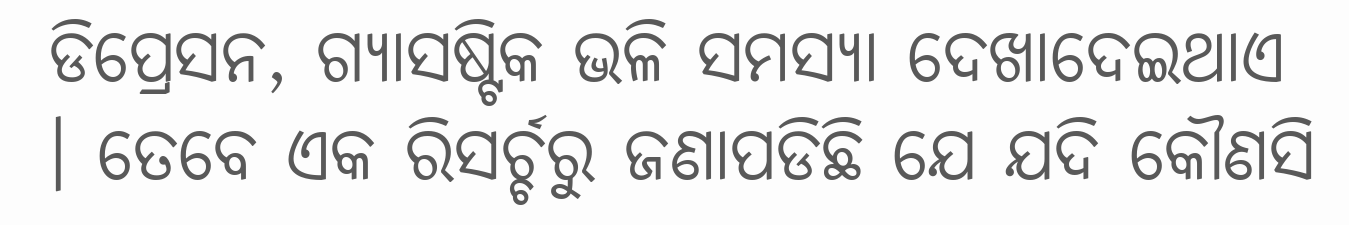ଡିପ୍ରେସନ, ଗ୍ୟାସଷ୍ଟିକ ଭଳି ସମସ୍ୟା ଦେଖାଦେଇଥାଏ । ତେବେ ଏକ ରିସର୍ଚ୍ଚରୁ ଜଣାପଡିଛି ଯେ ଯଦି କୌଣସି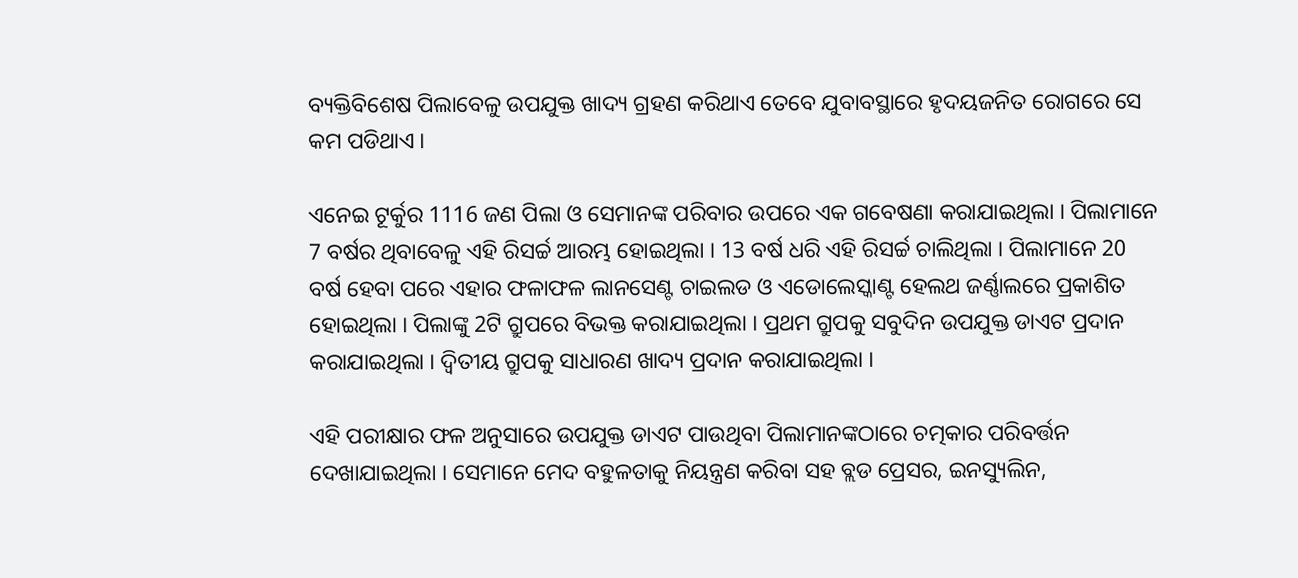ବ୍ୟକ୍ତିବିଶେଷ ପିଲାବେଳୁ ଉପଯୁକ୍ତ ଖାଦ୍ୟ ଗ୍ରହଣ କରିଥାଏ ତେବେ ଯୁବାବସ୍ଥାରେ ହୃଦୟଜନିତ ରୋଗରେ ସେ କମ ପଡିଥାଏ ।

ଏନେଇ ଟୂର୍କୁର 1116 ଜଣ ପିଲା ଓ ସେମାନଙ୍କ ପରିବାର ଉପରେ ଏକ ଗବେଷଣା କରାଯାଇଥିଲା । ପିଲାମାନେ 7 ବର୍ଷର ଥିବାବେଳୁ ଏହି ରିସର୍ଚ୍ଚ ଆରମ୍ଭ ହୋଇଥିଲା । 13 ବର୍ଷ ଧରି ଏହି ରିସର୍ଚ୍ଚ ଚାଲିଥିଲା । ପିଲାମାନେ 20 ବର୍ଷ ହେବା ପରେ ଏହାର ଫଳାଫଳ ଲାନସେଣ୍ଟ ଚାଇଲଡ ଓ ଏଡୋଲେସ୍କାଣ୍ଟ ହେଲଥ ଜର୍ଣ୍ଣାଲରେ ପ୍ରକାଶିତ ହୋଇଥିଲା । ପିଲାଙ୍କୁ 2ଟି ଗ୍ରୁପରେ ବିଭକ୍ତ କରାଯାଇଥିଲା । ପ୍ରଥମ ଗ୍ରୁପକୁ ସବୁଦିନ ଉପଯୁକ୍ତ ଡାଏଟ ପ୍ରଦାନ କରାଯାଇଥିଲା । ଦ୍ବିତୀୟ ଗ୍ରୁପକୁ ସାଧାରଣ ଖାଦ୍ୟ ପ୍ରଦାନ କରାଯାଇଥିଲା ।

ଏହି ପରୀକ୍ଷାର ଫଳ ଅନୁସାରେ ଉପଯୁକ୍ତ ଡାଏଟ ପାଉଥିବା ପିଲାମାନଙ୍କଠାରେ ଚତ୍ମକାର ପରିବର୍ତ୍ତନ ଦେଖାଯାଇଥିଲା । ସେମାନେ ମେଦ ବହୁଳତାକୁ ନିୟନ୍ତ୍ରଣ କରିବା ସହ ବ୍ଲଡ ପ୍ରେସର, ଇନସ୍ୟୁଲିନ,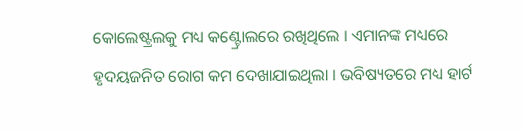କୋଲେଷ୍ଟ୍ରଲକୁ ମଧ୍ୟ କଣ୍ଟ୍ରୋଲରେ ରଖିଥିଲେ । ଏମାନଙ୍କ ମଧ୍ୟରେ ହୃଦୟଜନିତ ରୋଗ କମ ଦେଖାଯାଇଥିଲା । ଭବିଷ୍ୟତରେ ମଧ୍ୟ ହାର୍ଟ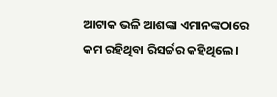ଆଟାକ ଭଳି ଆଶଙ୍କା ଏମାନଙ୍କଠାରେ କମ ରହିଥିବା ରିସର୍ଚ୍ଚର କହିଥିଲେ ।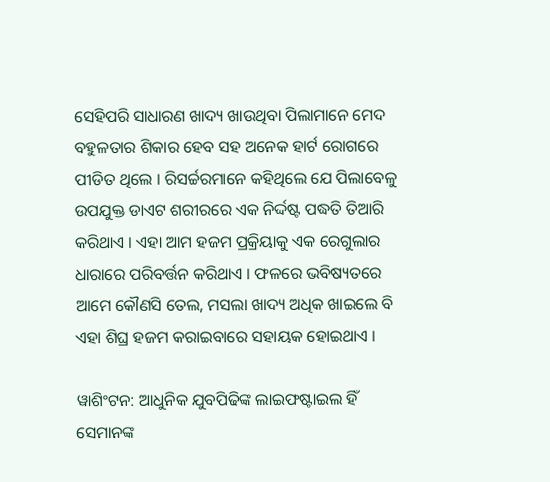ସେହିପରି ସାଧାରଣ ଖାଦ୍ୟ ଖାଉଥିବା ପିଲାମାନେ ମେଦ ବହୁଳତାର ଶିକାର ହେବ ସହ ଅନେକ ହାର୍ଟ ରୋଗରେ ପୀଡିତ ଥିଲେ । ରିସର୍ଚ୍ଚରମାନେ କହିଥିଲେ ଯେ ପିଲାବେଳୁ ଉପଯୁକ୍ତ ଡାଏଟ ଶରୀରରେ ଏକ ନିର୍ଦ୍ଦଷ୍ଟ ପଦ୍ଧତି ତିଆରି କରିଥାଏ । ଏହା ଆମ ହଜମ ପ୍ରକ୍ରିୟାକୁ ଏକ ରେଗୁଲାର ଧାରାରେ ପରିବର୍ତ୍ତନ କରିଥାଏ । ଫଳରେ ଭବିଷ୍ୟତରେ ଆମେ କୌଣସି ତେଲ, ମସଲା ଖାଦ୍ୟ ଅଧିକ ଖାଇଲେ ବି ଏହା ଶିଘ୍ର ହଜମ କରାଇବାରେ ସହାୟକ ହୋଇଥାଏ ।

ୱାଶିଂଟନ: ଆଧୁନିକ ଯୁବପିଢିଙ୍କ ଲାଇଫଷ୍ଟାଇଲ ହିଁ ସେମାନଙ୍କ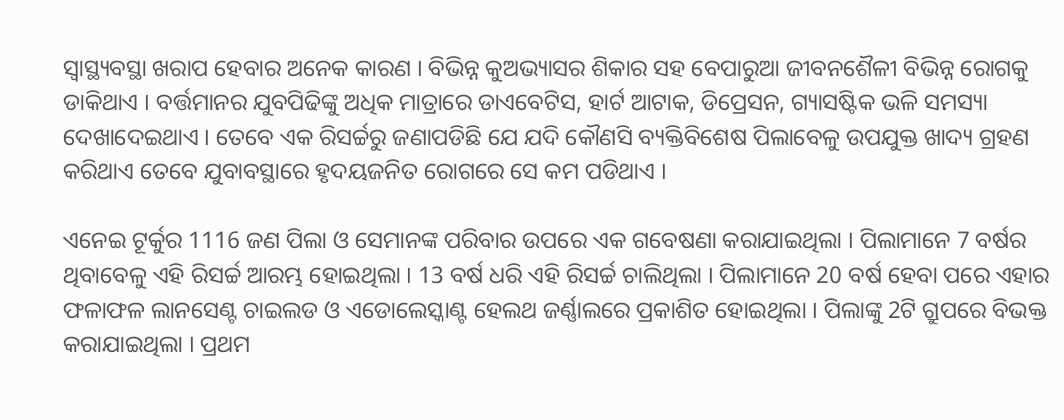ସ୍ବାସ୍ଥ୍ୟବସ୍ଥା ଖରାପ ହେବାର ଅନେକ କାରଣ । ବିଭିନ୍ନ କୁଅଭ୍ୟାସର ଶିକାର ସହ ବେପାରୁଆ ଜୀବନଶୈଳୀ ବିଭିନ୍ନ ରୋଗକୁ ଡାକିଥାଏ । ବର୍ତ୍ତମାନର ଯୁବପିଢିଙ୍କୁ ଅଧିକ ମାତ୍ରାରେ ଡାଏବେଟିସ, ହାର୍ଟ ଆଟାକ, ଡିପ୍ରେସନ, ଗ୍ୟାସଷ୍ଟିକ ଭଳି ସମସ୍ୟା ଦେଖାଦେଇଥାଏ । ତେବେ ଏକ ରିସର୍ଚ୍ଚରୁ ଜଣାପଡିଛି ଯେ ଯଦି କୌଣସି ବ୍ୟକ୍ତିବିଶେଷ ପିଲାବେଳୁ ଉପଯୁକ୍ତ ଖାଦ୍ୟ ଗ୍ରହଣ କରିଥାଏ ତେବେ ଯୁବାବସ୍ଥାରେ ହୃଦୟଜନିତ ରୋଗରେ ସେ କମ ପଡିଥାଏ ।

ଏନେଇ ଟୂର୍କୁର 1116 ଜଣ ପିଲା ଓ ସେମାନଙ୍କ ପରିବାର ଉପରେ ଏକ ଗବେଷଣା କରାଯାଇଥିଲା । ପିଲାମାନେ 7 ବର୍ଷର ଥିବାବେଳୁ ଏହି ରିସର୍ଚ୍ଚ ଆରମ୍ଭ ହୋଇଥିଲା । 13 ବର୍ଷ ଧରି ଏହି ରିସର୍ଚ୍ଚ ଚାଲିଥିଲା । ପିଲାମାନେ 20 ବର୍ଷ ହେବା ପରେ ଏହାର ଫଳାଫଳ ଲାନସେଣ୍ଟ ଚାଇଲଡ ଓ ଏଡୋଲେସ୍କାଣ୍ଟ ହେଲଥ ଜର୍ଣ୍ଣାଲରେ ପ୍ରକାଶିତ ହୋଇଥିଲା । ପିଲାଙ୍କୁ 2ଟି ଗ୍ରୁପରେ ବିଭକ୍ତ କରାଯାଇଥିଲା । ପ୍ରଥମ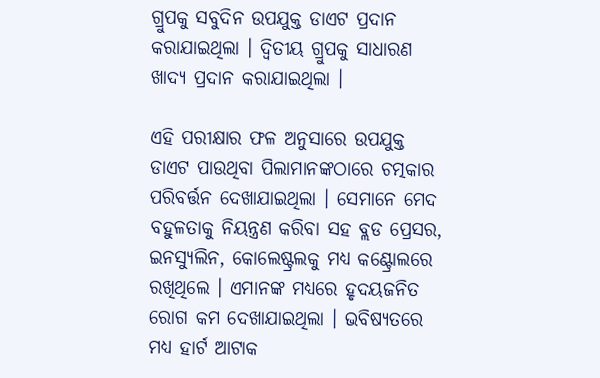ଗ୍ରୁପକୁ ସବୁଦିନ ଉପଯୁକ୍ତ ଡାଏଟ ପ୍ରଦାନ କରାଯାଇଥିଲା । ଦ୍ବିତୀୟ ଗ୍ରୁପକୁ ସାଧାରଣ ଖାଦ୍ୟ ପ୍ରଦାନ କରାଯାଇଥିଲା ।

ଏହି ପରୀକ୍ଷାର ଫଳ ଅନୁସାରେ ଉପଯୁକ୍ତ ଡାଏଟ ପାଉଥିବା ପିଲାମାନଙ୍କଠାରେ ଚତ୍ମକାର ପରିବର୍ତ୍ତନ ଦେଖାଯାଇଥିଲା । ସେମାନେ ମେଦ ବହୁଳତାକୁ ନିୟନ୍ତ୍ରଣ କରିବା ସହ ବ୍ଲଡ ପ୍ରେସର, ଇନସ୍ୟୁଲିନ, କୋଲେଷ୍ଟ୍ରଲକୁ ମଧ୍ୟ କଣ୍ଟ୍ରୋଲରେ ରଖିଥିଲେ । ଏମାନଙ୍କ ମଧ୍ୟରେ ହୃଦୟଜନିତ ରୋଗ କମ ଦେଖାଯାଇଥିଲା । ଭବିଷ୍ୟତରେ ମଧ୍ୟ ହାର୍ଟ ଆଟାକ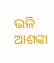ଭଳି ଆଶଙ୍କା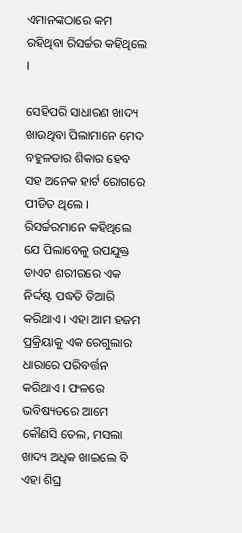ଏମାନଙ୍କଠାରେ କମ ରହିଥିବା ରିସର୍ଚ୍ଚର କହିଥିଲେ ।

ସେହିପରି ସାଧାରଣ ଖାଦ୍ୟ ଖାଉଥିବା ପିଲାମାନେ ମେଦ ବହୁଳତାର ଶିକାର ହେବ ସହ ଅନେକ ହାର୍ଟ ରୋଗରେ ପୀଡିତ ଥିଲେ । ରିସର୍ଚ୍ଚରମାନେ କହିଥିଲେ ଯେ ପିଲାବେଳୁ ଉପଯୁକ୍ତ ଡାଏଟ ଶରୀରରେ ଏକ ନିର୍ଦ୍ଦଷ୍ଟ ପଦ୍ଧତି ତିଆରି କରିଥାଏ । ଏହା ଆମ ହଜମ ପ୍ରକ୍ରିୟାକୁ ଏକ ରେଗୁଲାର ଧାରାରେ ପରିବର୍ତ୍ତନ କରିଥାଏ । ଫଳରେ ଭବିଷ୍ୟତରେ ଆମେ କୌଣସି ତେଲ, ମସଲା ଖାଦ୍ୟ ଅଧିକ ଖାଇଲେ ବି ଏହା ଶିଘ୍ର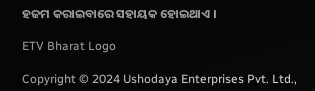ହଜମ କରାଇବାରେ ସହାୟକ ହୋଇଥାଏ ।

ETV Bharat Logo

Copyright © 2024 Ushodaya Enterprises Pvt. Ltd.,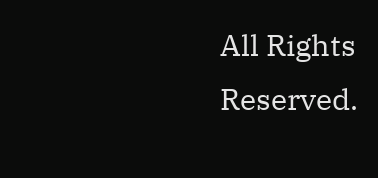All Rights Reserved.